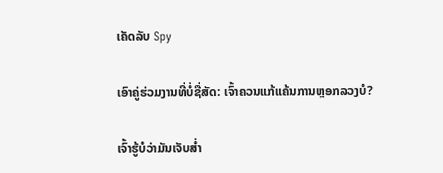ເຄັດລັບ Spy

ເອົາຄູ່ຮ່ວມງານທີ່ບໍ່ຊື່ສັດ: ເຈົ້າຄວນແກ້ແຄ້ນການຫຼອກລວງບໍ?

ເຈົ້າຮູ້ບໍວ່າມັນເຈັບສ່ຳ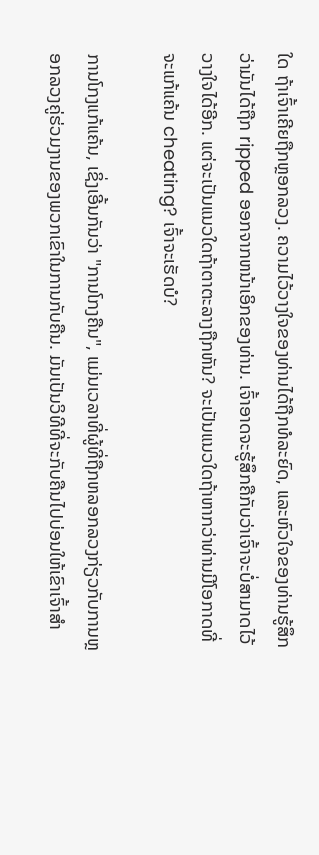ໃດ ຖ້າເຈົ້າເຄີຍຖືກຫຼອກລວງ. ຄວາມໄວ້ວາງໃຈຂອງທ່ານໄດ້ຖືກທໍລະຍົດ, ແລະຫົວໃຈຂອງທ່ານຮູ້ສຶກວ່າມັນໄດ້ຖືກ ripped ອອກຈາກຫນ້າເອິກຂອງທ່ານ. ເຈົ້າອາດຈະຮູ້ສຶກຄືກັບວ່າເຈົ້າຈະບໍ່ສາມາດໄວ້ວາງໃຈໄດ້ອີກ. ແຕ່ຈະເປັນແນວໃດຖ້າຕາຕະລາງຖືກຫັນ? ຈະເປັນແນວໃດຖ້າຫາກວ່າທ່ານມີໂອກາດທີ່ຈະແກ້ແຄ້ນ cheating? ເຈົ້າຈະເຮັດບໍ?

ການໂກງແກ້ແຄ້ນ, ເຊິ່ງເອີ້ນກັນວ່າ "ການໂກງຄືນ", ແມ່ນເວລາທີ່ຜູ້ທີ່ຖືກຫລອກລວງກ່ຽວກັບການຫຼອກລວງຄູ່ຮ່ວມງານຂອງພວກເຂົາໃນການກັບຄືນ. ມັນເປັນວິທີທີ່ຈະກັບຄືນໄປບ່ອນໃຫ້ເຂົາເຈົ້າສໍາ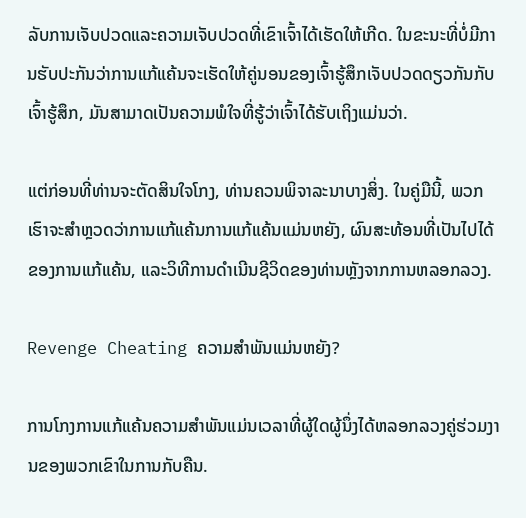ລັບການເຈັບປວດແລະຄວາມເຈັບປວດທີ່ເຂົາເຈົ້າໄດ້ເຮັດໃຫ້ເກີດ. ໃນຂະນະທີ່ບໍ່ມີການຮັບປະກັນວ່າການແກ້ແຄ້ນຈະເຮັດໃຫ້ຄູ່ນອນຂອງເຈົ້າຮູ້ສຶກເຈັບປວດດຽວກັນກັບເຈົ້າຮູ້ສຶກ, ມັນສາມາດເປັນຄວາມພໍໃຈທີ່ຮູ້ວ່າເຈົ້າໄດ້ຮັບເຖິງແມ່ນວ່າ.

ແຕ່ກ່ອນທີ່ທ່ານຈະຕັດສິນໃຈໂກງ, ທ່ານຄວນພິຈາລະນາບາງສິ່ງ. ໃນຄູ່ມືນີ້, ພວກເຮົາຈະສໍາຫຼວດວ່າການແກ້ແຄ້ນການແກ້ແຄ້ນແມ່ນຫຍັງ, ຜົນສະທ້ອນທີ່ເປັນໄປໄດ້ຂອງການແກ້ແຄ້ນ, ແລະວິທີການດໍາເນີນຊີວິດຂອງທ່ານຫຼັງຈາກການຫລອກລວງ.

Revenge Cheating ຄວາມສໍາພັນແມ່ນຫຍັງ?

ການໂກງການແກ້ແຄ້ນຄວາມສໍາພັນແມ່ນເວລາທີ່ຜູ້ໃດຜູ້ນຶ່ງໄດ້ຫລອກລວງຄູ່ຮ່ວມງານຂອງພວກເຂົາໃນການກັບຄືນ.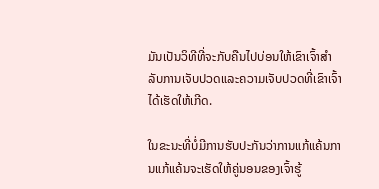ມັນເປັນວິທີທີ່ຈະກັບຄືນໄປບ່ອນໃຫ້ເຂົາເຈົ້າສໍາລັບການເຈັບປວດແລະຄວາມເຈັບປວດທີ່ເຂົາເຈົ້າໄດ້ເຮັດໃຫ້ເກີດ.

ໃນຂະນະທີ່ບໍ່ມີການຮັບປະກັນວ່າການແກ້ແຄ້ນການແກ້ແຄ້ນຈະເຮັດໃຫ້ຄູ່ນອນຂອງເຈົ້າຮູ້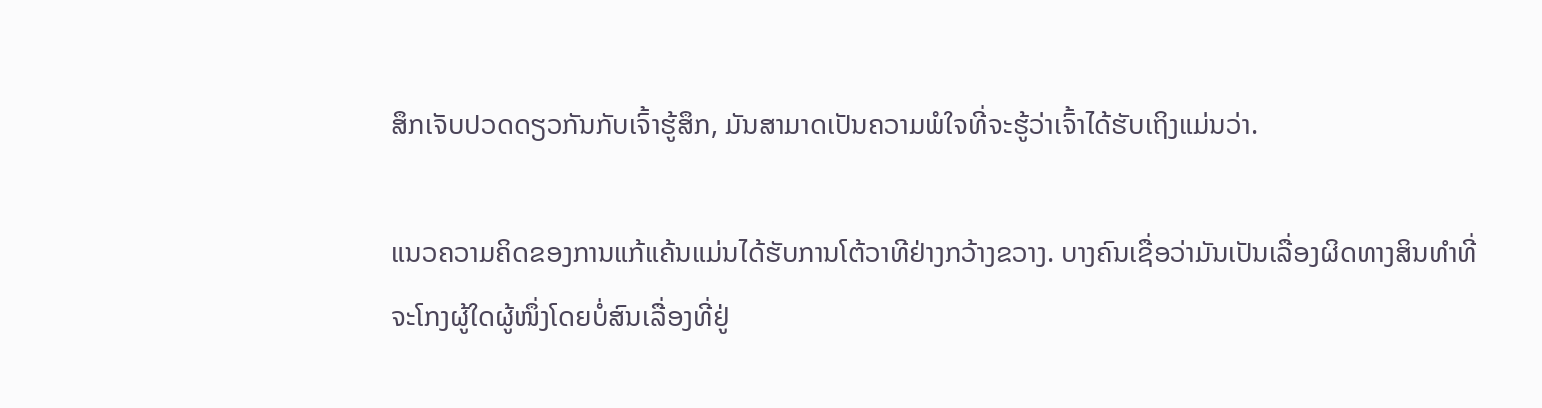ສຶກເຈັບປວດດຽວກັນກັບເຈົ້າຮູ້ສຶກ, ມັນສາມາດເປັນຄວາມພໍໃຈທີ່ຈະຮູ້ວ່າເຈົ້າໄດ້ຮັບເຖິງແມ່ນວ່າ.

ແນວຄວາມຄິດຂອງການແກ້ແຄ້ນແມ່ນໄດ້ຮັບການໂຕ້ວາທີຢ່າງກວ້າງຂວາງ. ບາງຄົນເຊື່ອວ່າມັນເປັນເລື່ອງຜິດທາງສິນທຳທີ່ຈະໂກງຜູ້ໃດຜູ້ໜຶ່ງໂດຍບໍ່ສົນເລື່ອງທີ່ຢູ່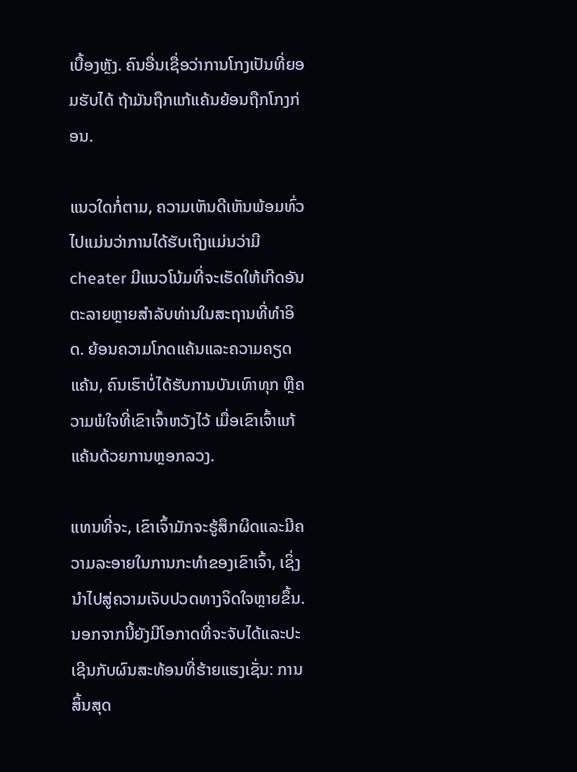ເບື້ອງຫຼັງ. ຄົນອື່ນເຊື່ອວ່າການໂກງເປັນທີ່ຍອມຮັບໄດ້ ຖ້າມັນຖືກແກ້ແຄ້ນຍ້ອນຖືກໂກງກ່ອນ.

ແນວໃດກໍ່ຕາມ, ຄວາມເຫັນດີເຫັນພ້ອມທົ່ວໄປແມ່ນວ່າການໄດ້ຮັບເຖິງແມ່ນວ່າມີ cheater ມີແນວໂນ້ມທີ່ຈະເຮັດໃຫ້ເກີດອັນຕະລາຍຫຼາຍສໍາລັບທ່ານໃນສະຖານທີ່ທໍາອິດ. ຍ້ອນຄວາມໂກດແຄ້ນແລະຄວາມຄຽດແຄ້ນ, ຄົນເຮົາບໍ່ໄດ້ຮັບການບັນເທົາທຸກ ຫຼືຄວາມພໍໃຈທີ່ເຂົາເຈົ້າຫວັງໄວ້ ເມື່ອເຂົາເຈົ້າແກ້ແຄ້ນດ້ວຍການຫຼອກລວງ.

ແທນທີ່ຈະ, ເຂົາເຈົ້າມັກຈະຮູ້ສຶກຜິດແລະມີຄວາມລະອາຍໃນການກະທໍາຂອງເຂົາເຈົ້າ, ເຊິ່ງນໍາໄປສູ່ຄວາມເຈັບປວດທາງຈິດໃຈຫຼາຍຂຶ້ນ. ນອກຈາກນີ້ຍັງມີໂອກາດທີ່ຈະຈັບໄດ້ແລະປະເຊີນກັບຜົນສະທ້ອນທີ່ຮ້າຍແຮງເຊັ່ນ: ການສິ້ນສຸດ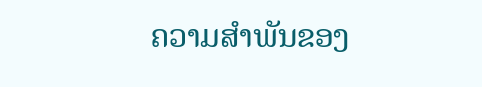ຄວາມສໍາພັນຂອງ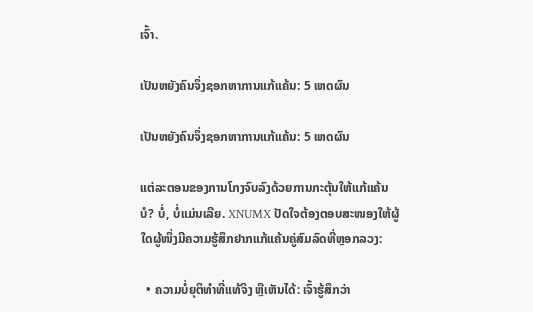ເຈົ້າ.

ເປັນຫຍັງຄົນຈຶ່ງຊອກຫາການແກ້ແຄ້ນ: 5 ເຫດຜົນ

ເປັນຫຍັງຄົນຈຶ່ງຊອກຫາການແກ້ແຄ້ນ: 5 ເຫດຜົນ

ແຕ່ລະຕອນຂອງການໂກງຈົບລົງດ້ວຍການກະຕຸ້ນໃຫ້ແກ້ແຄ້ນບໍ? ບໍ່, ບໍ່ແມ່ນເລີຍ. XNUMX ປັດໃຈຕ້ອງຕອບສະໜອງໃຫ້ຜູ້ໃດຜູ້ໜຶ່ງມີຄວາມຮູ້ສຶກຢາກແກ້ແຄ້ນຄູ່ສົມລົດທີ່ຫຼອກລວງ:

  • ຄວາມບໍ່ຍຸຕິທຳທີ່ແທ້ຈິງ ຫຼືເຫັນໄດ້: ເຈົ້າຮູ້ສຶກວ່າ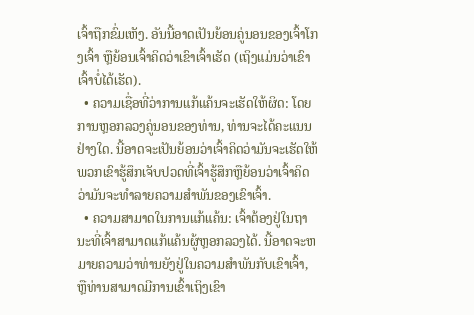ເຈົ້າຖືກຂົ່ມເຫັງ. ອັນນີ້ອາດເປັນຍ້ອນຄູ່ນອນຂອງເຈົ້າໂກງເຈົ້າ ຫຼືຍ້ອນເຈົ້າຄິດວ່າເຂົາເຈົ້າເຮັດ (ເຖິງແມ່ນວ່າເຂົາເຈົ້າບໍ່ໄດ້ເຮັດ).
  • ຄວາມເຊື່ອທີ່ວ່າການແກ້ແຄ້ນຈະເຮັດໃຫ້ຜິດ: ໂດຍການຫຼອກລວງຄູ່ນອນຂອງທ່ານ, ທ່ານຈະໄດ້ຄະແນນຢ່າງໃດ. ນີ້ອາດຈະເປັນຍ້ອນວ່າເຈົ້າຄິດວ່າມັນຈະເຮັດໃຫ້ພວກເຂົາຮູ້ສຶກເຈັບປວດທີ່ເຈົ້າຮູ້ສຶກຫຼືຍ້ອນວ່າເຈົ້າຄິດວ່າມັນຈະທໍາລາຍຄວາມສໍາພັນຂອງເຂົາເຈົ້າ.
  • ຄວາມສາມາດໃນການແກ້ແຄ້ນ: ເຈົ້າຕ້ອງຢູ່ໃນຖານະທີ່ເຈົ້າສາມາດແກ້ແຄ້ນຜູ້ຫຼອກລວງໄດ້. ນີ້ອາດຈະຫມາຍຄວາມວ່າທ່ານຍັງຢູ່ໃນຄວາມສໍາພັນກັບເຂົາເຈົ້າ, ຫຼືທ່ານສາມາດມີການເຂົ້າເຖິງເຂົາ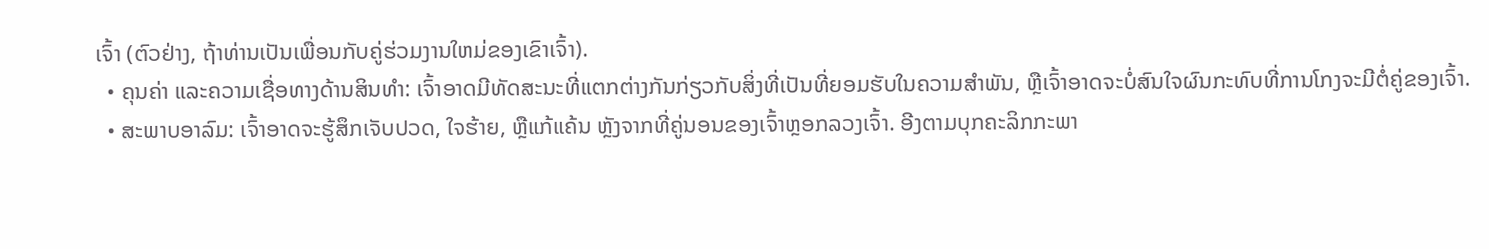ເຈົ້າ (ຕົວຢ່າງ, ຖ້າທ່ານເປັນເພື່ອນກັບຄູ່ຮ່ວມງານໃຫມ່ຂອງເຂົາເຈົ້າ).
  • ຄຸນຄ່າ ແລະຄວາມເຊື່ອທາງດ້ານສິນທຳ: ເຈົ້າອາດມີທັດສະນະທີ່ແຕກຕ່າງກັນກ່ຽວກັບສິ່ງທີ່ເປັນທີ່ຍອມຮັບໃນຄວາມສຳພັນ, ຫຼືເຈົ້າອາດຈະບໍ່ສົນໃຈຜົນກະທົບທີ່ການໂກງຈະມີຕໍ່ຄູ່ຂອງເຈົ້າ.
  • ສະພາບອາລົມ: ເຈົ້າອາດຈະຮູ້ສຶກເຈັບປວດ, ໃຈຮ້າຍ, ຫຼືແກ້ແຄ້ນ ຫຼັງຈາກທີ່ຄູ່ນອນຂອງເຈົ້າຫຼອກລວງເຈົ້າ. ອີງຕາມບຸກຄະລິກກະພາ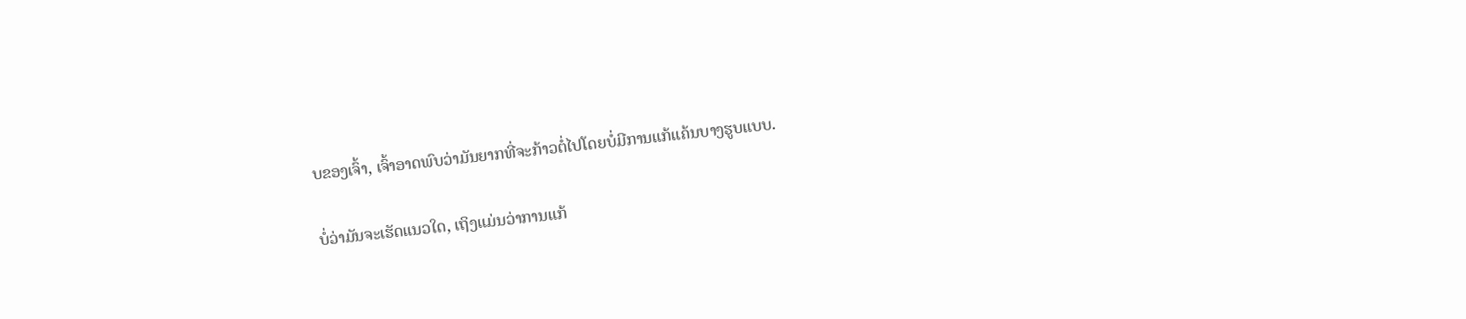ບຂອງເຈົ້າ, ເຈົ້າອາດພົບວ່າມັນຍາກທີ່ຈະກ້າວຕໍ່ໄປໂດຍບໍ່ມີການແກ້ແຄ້ນບາງຮູບແບບ.

ບໍ່ວ່າມັນຈະເຮັດແນວໃດ, ເຖິງແມ່ນວ່າການແກ້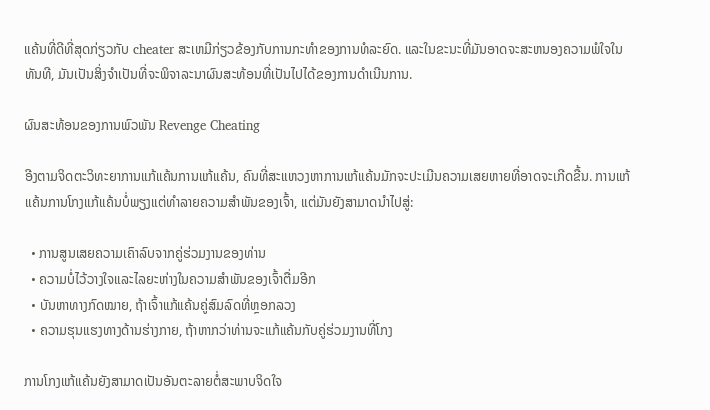ແຄ້ນທີ່ດີທີ່ສຸດກ່ຽວກັບ cheater ສະເຫມີກ່ຽວຂ້ອງກັບການກະທໍາຂອງການທໍລະຍົດ. ແລະໃນຂະນະທີ່ມັນອາດຈະສະຫນອງຄວາມພໍໃຈໃນທັນທີ, ມັນເປັນສິ່ງຈໍາເປັນທີ່ຈະພິຈາລະນາຜົນສະທ້ອນທີ່ເປັນໄປໄດ້ຂອງການດໍາເນີນການ.

ຜົນສະທ້ອນຂອງການພົວພັນ Revenge Cheating

ອີງຕາມຈິດຕະວິທະຍາການແກ້ແຄ້ນການແກ້ແຄ້ນ, ຄົນທີ່ສະແຫວງຫາການແກ້ແຄ້ນມັກຈະປະເມີນຄວາມເສຍຫາຍທີ່ອາດຈະເກີດຂື້ນ. ການແກ້ແຄ້ນການໂກງແກ້ແຄ້ນບໍ່ພຽງແຕ່ທໍາລາຍຄວາມສໍາພັນຂອງເຈົ້າ, ແຕ່ມັນຍັງສາມາດນໍາໄປສູ່:

  • ການສູນເສຍຄວາມເຄົາລົບຈາກຄູ່ຮ່ວມງານຂອງທ່ານ
  • ຄວາມບໍ່ໄວ້ວາງໃຈແລະໄລຍະຫ່າງໃນຄວາມສໍາພັນຂອງເຈົ້າຕື່ມອີກ
  • ບັນຫາທາງກົດໝາຍ, ຖ້າເຈົ້າແກ້ແຄ້ນຄູ່ສົມລົດທີ່ຫຼອກລວງ
  • ຄວາມຮຸນແຮງທາງດ້ານຮ່າງກາຍ, ຖ້າຫາກວ່າທ່ານຈະແກ້ແຄ້ນກັບຄູ່ຮ່ວມງານທີ່ໂກງ

ການໂກງແກ້ແຄ້ນຍັງສາມາດເປັນອັນຕະລາຍຕໍ່ສະພາບຈິດໃຈ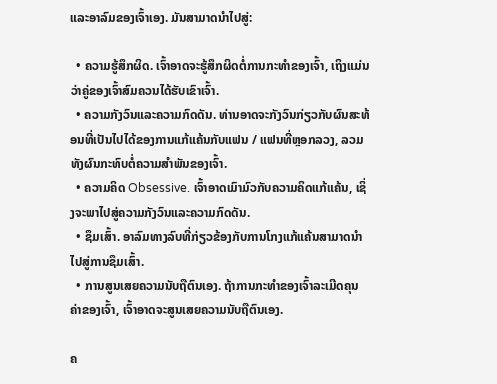ແລະອາລົມຂອງເຈົ້າເອງ. ມັນສາມາດນໍາໄປສູ່:

  • ຄວາມຮູ້ສຶກຜິດ. ເຈົ້າອາດຈະຮູ້ສຶກຜິດຕໍ່ການກະທໍາຂອງເຈົ້າ, ເຖິງແມ່ນວ່າຄູ່ຂອງເຈົ້າສົມຄວນໄດ້ຮັບເຂົາເຈົ້າ.
  • ຄວາມກັງວົນແລະຄວາມກົດດັນ. ທ່ານອາດຈະກັງວົນກ່ຽວກັບຜົນສະທ້ອນທີ່ເປັນໄປໄດ້ຂອງການແກ້ແຄ້ນກັບແຟນ / ແຟນທີ່ຫຼອກລວງ, ລວມທັງຜົນກະທົບຕໍ່ຄວາມສໍາພັນຂອງເຈົ້າ.
  • ຄວາມຄິດ Obsessive. ເຈົ້າອາດເມົາມົວກັບຄວາມຄິດແກ້ແຄ້ນ, ເຊິ່ງຈະພາໄປສູ່ຄວາມກັງວົນແລະຄວາມກົດດັນ.
  • ຊຶມເສົ້າ. ອາລົມທາງລົບທີ່ກ່ຽວຂ້ອງກັບການໂກງແກ້ແຄ້ນສາມາດນໍາໄປສູ່ການຊຶມເສົ້າ.
  • ການສູນເສຍຄວາມນັບຖືຕົນເອງ. ຖ້າການກະທໍາຂອງເຈົ້າລະເມີດຄຸນຄ່າຂອງເຈົ້າ, ເຈົ້າອາດຈະສູນເສຍຄວາມນັບຖືຕົນເອງ.

ຄ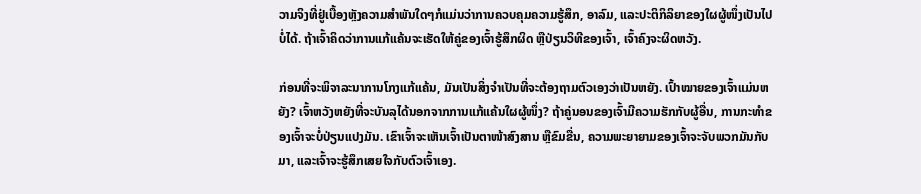ວາມຈິງທີ່ຢູ່ເບື້ອງຫຼັງຄວາມສຳພັນໃດໆກໍແມ່ນວ່າການຄວບຄຸມຄວາມຮູ້ສຶກ, ອາລົມ, ແລະປະຕິກິລິຍາຂອງໃຜຜູ້ໜຶ່ງເປັນໄປບໍ່ໄດ້. ຖ້າເຈົ້າຄິດວ່າການແກ້ແຄ້ນຈະເຮັດໃຫ້ຄູ່ຂອງເຈົ້າຮູ້ສຶກຜິດ ຫຼືປ່ຽນວິທີຂອງເຈົ້າ, ເຈົ້າຄົງຈະຜິດຫວັງ.

ກ່ອນທີ່ຈະພິຈາລະນາການໂກງແກ້ແຄ້ນ, ມັນເປັນສິ່ງຈໍາເປັນທີ່ຈະຕ້ອງຖາມຕົວເອງວ່າເປັນຫຍັງ. ເປົ້າໝາຍຂອງເຈົ້າແມ່ນຫຍັງ? ເຈົ້າຫວັງຫຍັງທີ່ຈະບັນລຸໄດ້ນອກຈາກການແກ້ແຄ້ນໃຜຜູ້ໜຶ່ງ? ຖ້າຄູ່ນອນຂອງເຈົ້າມີຄວາມຮັກກັບຜູ້ອື່ນ, ການກະທໍາຂອງເຈົ້າຈະບໍ່ປ່ຽນແປງມັນ. ເຂົາເຈົ້າຈະເຫັນເຈົ້າເປັນຕາໜ້າສົງສານ ຫຼືຂົມຂື່ນ, ຄວາມພະຍາຍາມຂອງເຈົ້າຈະຈັບພວກມັນກັບມາ, ແລະເຈົ້າຈະຮູ້ສຶກເສຍໃຈກັບຕົວເຈົ້າເອງ.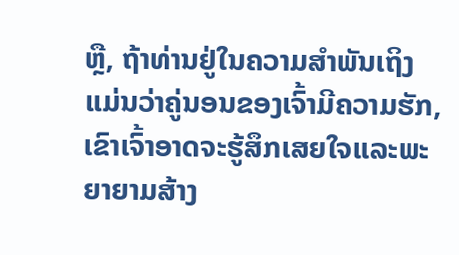ຫຼື, ຖ້າທ່ານຢູ່ໃນຄວາມສໍາພັນເຖິງແມ່ນວ່າຄູ່ນອນຂອງເຈົ້າມີຄວາມຮັກ, ເຂົາເຈົ້າອາດຈະຮູ້ສຶກເສຍໃຈແລະພະຍາຍາມສ້າງ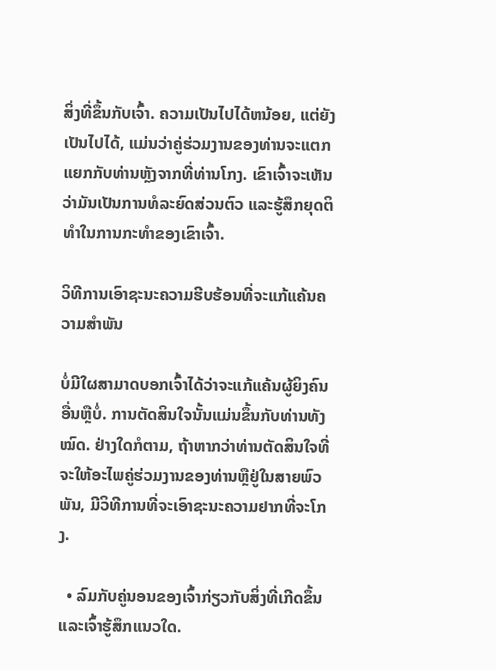ສິ່ງທີ່ຂຶ້ນກັບເຈົ້າ. ຄວາມເປັນໄປໄດ້ຫນ້ອຍ, ແຕ່ຍັງເປັນໄປໄດ້, ແມ່ນວ່າຄູ່ຮ່ວມງານຂອງທ່ານຈະແຕກແຍກກັບທ່ານຫຼັງຈາກທີ່ທ່ານໂກງ. ເຂົາເຈົ້າຈະເຫັນວ່າມັນເປັນການທໍລະຍົດສ່ວນຕົວ ແລະຮູ້ສຶກຍຸດຕິທຳໃນການກະທໍາຂອງເຂົາເຈົ້າ.

ວິທີການເອົາຊະນະຄວາມຮີບຮ້ອນທີ່ຈະແກ້ແຄ້ນຄວາມສໍາພັນ

ບໍ່ມີໃຜສາມາດບອກເຈົ້າໄດ້ວ່າຈະແກ້ແຄ້ນຜູ້ຍິງຄົນອື່ນຫຼືບໍ່. ການຕັດສິນໃຈນັ້ນແມ່ນຂຶ້ນກັບທ່ານທັງໝົດ. ຢ່າງໃດກໍຕາມ, ຖ້າຫາກວ່າທ່ານຕັດສິນໃຈທີ່ຈະໃຫ້ອະໄພຄູ່ຮ່ວມງານຂອງທ່ານຫຼືຢູ່ໃນສາຍພົວພັນ, ມີວິທີການທີ່ຈະເອົາຊະນະຄວາມຢາກທີ່ຈະໂກງ.

  • ລົມກັບຄູ່ນອນຂອງເຈົ້າກ່ຽວກັບສິ່ງທີ່ເກີດຂຶ້ນ ແລະເຈົ້າຮູ້ສຶກແນວໃດ.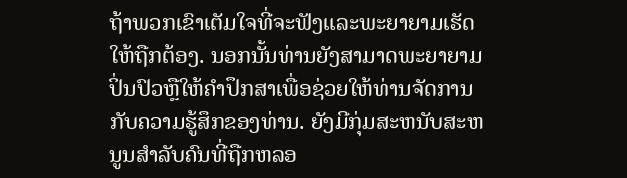ຖ້າພວກເຂົາເຕັມໃຈທີ່ຈະຟັງແລະພະຍາຍາມເຮັດໃຫ້ຖືກຕ້ອງ. ນອກນັ້ນທ່ານຍັງສາມາດພະຍາຍາມປິ່ນປົວຫຼືໃຫ້ຄໍາປຶກສາເພື່ອຊ່ວຍໃຫ້ທ່ານຈັດການກັບຄວາມຮູ້ສຶກຂອງທ່ານ. ຍັງມີກຸ່ມສະຫນັບສະຫນູນສໍາລັບຄົນທີ່ຖືກຫລອ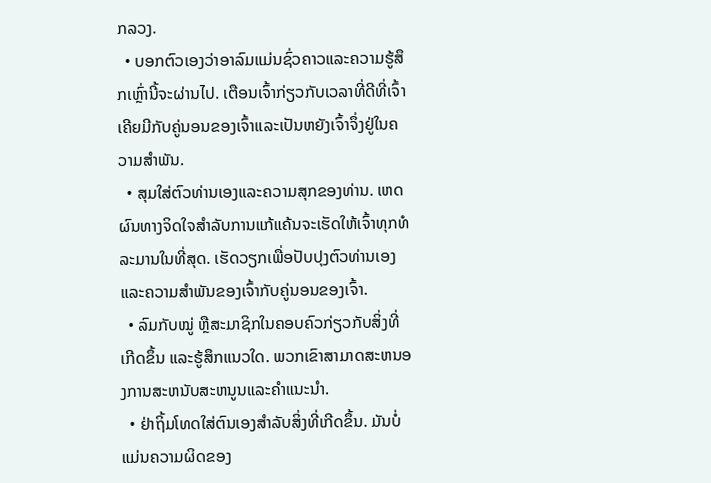ກລວງ.
  • ບອກຕົວເອງວ່າອາລົມແມ່ນຊົ່ວຄາວແລະຄວາມຮູ້ສຶກເຫຼົ່ານີ້ຈະຜ່ານໄປ. ເຕືອນເຈົ້າກ່ຽວກັບເວລາທີ່ດີທີ່ເຈົ້າເຄີຍມີກັບຄູ່ນອນຂອງເຈົ້າແລະເປັນຫຍັງເຈົ້າຈຶ່ງຢູ່ໃນຄວາມສໍາພັນ.
  • ສຸມໃສ່ຕົວທ່ານເອງແລະຄວາມສຸກຂອງທ່ານ. ເຫດຜົນທາງຈິດໃຈສໍາລັບການແກ້ແຄ້ນຈະເຮັດໃຫ້ເຈົ້າທຸກທໍລະມານໃນທີ່ສຸດ. ເຮັດວຽກເພື່ອປັບປຸງຕົວທ່ານເອງແລະຄວາມສໍາພັນຂອງເຈົ້າກັບຄູ່ນອນຂອງເຈົ້າ.
  • ລົມກັບໝູ່ ຫຼືສະມາຊິກໃນຄອບຄົວກ່ຽວກັບສິ່ງທີ່ເກີດຂຶ້ນ ແລະຮູ້ສຶກແນວໃດ. ພວກເຂົາສາມາດສະຫນອງການສະຫນັບສະຫນູນແລະຄໍາແນະນໍາ.
  • ຢ່າຖິ້ມໂທດໃສ່ຕົນເອງສໍາລັບສິ່ງທີ່ເກີດຂຶ້ນ. ມັນບໍ່ແມ່ນຄວາມຜິດຂອງ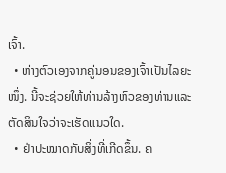ເຈົ້າ.
  • ຫ່າງຕົວເອງຈາກຄູ່ນອນຂອງເຈົ້າເປັນໄລຍະໜຶ່ງ. ນີ້ຈະຊ່ວຍໃຫ້ທ່ານລ້າງຫົວຂອງທ່ານແລະຕັດສິນໃຈວ່າຈະເຮັດແນວໃດ.
  • ຢ່າປະໝາດກັບສິ່ງທີ່ເກີດຂຶ້ນ. ຄ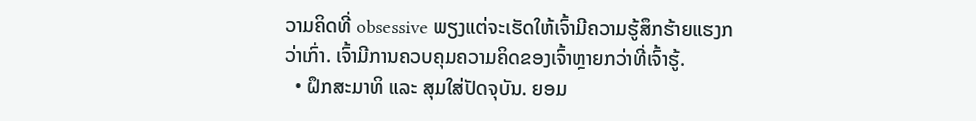ວາມຄິດທີ່ obsessive ພຽງແຕ່ຈະເຮັດໃຫ້ເຈົ້າມີຄວາມຮູ້ສຶກຮ້າຍແຮງກວ່າເກົ່າ. ເຈົ້າມີການຄວບຄຸມຄວາມຄິດຂອງເຈົ້າຫຼາຍກວ່າທີ່ເຈົ້າຮູ້.
  • ຝຶກສະມາທິ ແລະ ສຸມໃສ່ປັດຈຸບັນ. ຍອມ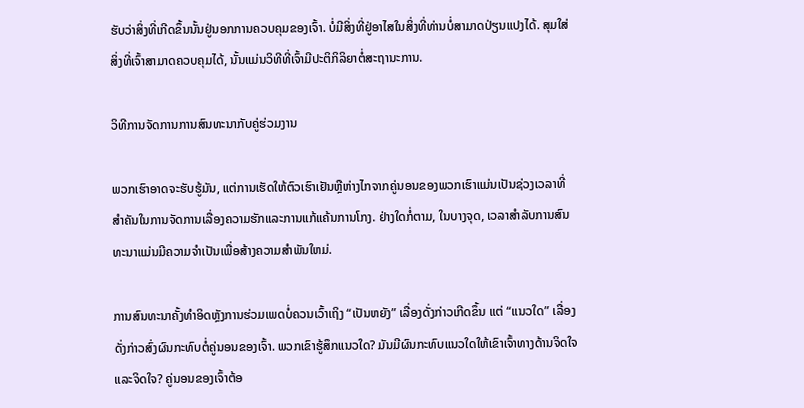ຮັບວ່າສິ່ງທີ່ເກີດຂຶ້ນນັ້ນຢູ່ນອກການຄວບຄຸມຂອງເຈົ້າ. ບໍ່ມີສິ່ງທີ່ຢູ່ອາໄສໃນສິ່ງທີ່ທ່ານບໍ່ສາມາດປ່ຽນແປງໄດ້. ສຸມໃສ່ສິ່ງທີ່ເຈົ້າສາມາດຄວບຄຸມໄດ້, ນັ້ນແມ່ນວິທີທີ່ເຈົ້າມີປະຕິກິລິຍາຕໍ່ສະຖານະການ.

ວິທີການຈັດການການສົນທະນາກັບຄູ່ຮ່ວມງານ

ພວກເຮົາອາດຈະຮັບຮູ້ມັນ, ແຕ່ການເຮັດໃຫ້ຕົວເຮົາເຢັນຫຼືຫ່າງໄກຈາກຄູ່ນອນຂອງພວກເຮົາແມ່ນເປັນຊ່ວງເວລາທີ່ສໍາຄັນໃນການຈັດການເລື່ອງຄວາມຮັກແລະການແກ້ແຄ້ນການໂກງ. ຢ່າງໃດກໍ່ຕາມ, ໃນບາງຈຸດ, ເວລາສໍາລັບການສົນທະນາແມ່ນມີຄວາມຈໍາເປັນເພື່ອສ້າງຄວາມສໍາພັນໃຫມ່.

ການສົນທະນາຄັ້ງທຳອິດຫຼັງການຮ່ວມເພດບໍ່ຄວນເວົ້າເຖິງ “ເປັນຫຍັງ” ເລື່ອງດັ່ງກ່າວເກີດຂຶ້ນ ແຕ່ “ແນວໃດ” ເລື່ອງດັ່ງກ່າວສົ່ງຜົນກະທົບຕໍ່ຄູ່ນອນຂອງເຈົ້າ. ພວກເຂົາຮູ້ສຶກແນວໃດ? ມັນມີຜົນກະທົບແນວໃດໃຫ້ເຂົາເຈົ້າທາງດ້ານຈິດໃຈແລະຈິດໃຈ? ຄູ່ນອນຂອງເຈົ້າຕ້ອ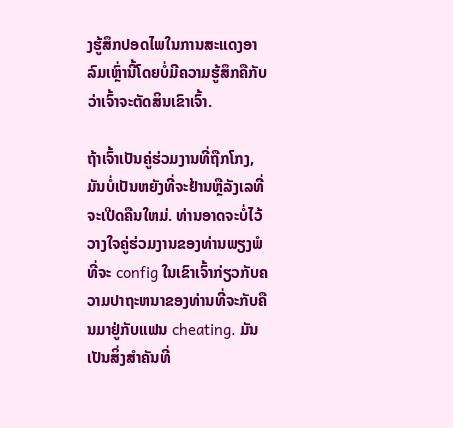ງຮູ້ສຶກປອດໄພໃນການສະແດງອາລົມເຫຼົ່ານີ້ໂດຍບໍ່ມີຄວາມຮູ້ສຶກຄືກັບວ່າເຈົ້າຈະຕັດສິນເຂົາເຈົ້າ.

ຖ້າເຈົ້າເປັນຄູ່ຮ່ວມງານທີ່ຖືກໂກງ, ມັນບໍ່ເປັນຫຍັງທີ່ຈະຢ້ານຫຼືລັງເລທີ່ຈະເປີດຄືນໃຫມ່. ທ່ານອາດຈະບໍ່ໄວ້ວາງໃຈຄູ່ຮ່ວມງານຂອງທ່ານພຽງພໍທີ່ຈະ config ໃນເຂົາເຈົ້າກ່ຽວກັບຄວາມປາຖະຫນາຂອງທ່ານທີ່ຈະກັບຄືນມາຢູ່ກັບແຟນ cheating. ມັນເປັນສິ່ງສໍາຄັນທີ່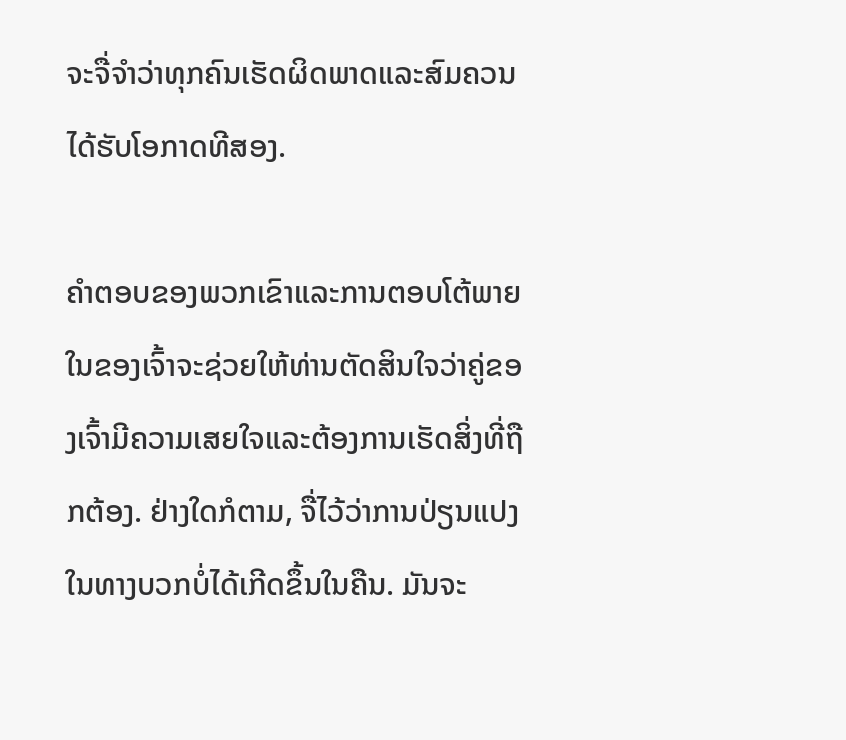ຈະຈື່ຈໍາວ່າທຸກຄົນເຮັດຜິດພາດແລະສົມຄວນໄດ້ຮັບໂອກາດທີສອງ.

ຄໍາຕອບຂອງພວກເຂົາແລະການຕອບໂຕ້ພາຍໃນຂອງເຈົ້າຈະຊ່ວຍໃຫ້ທ່ານຕັດສິນໃຈວ່າຄູ່ຂອງເຈົ້າມີຄວາມເສຍໃຈແລະຕ້ອງການເຮັດສິ່ງທີ່ຖືກຕ້ອງ. ຢ່າງໃດກໍຕາມ, ຈື່ໄວ້ວ່າການປ່ຽນແປງໃນທາງບວກບໍ່ໄດ້ເກີດຂຶ້ນໃນຄືນ. ມັນຈະ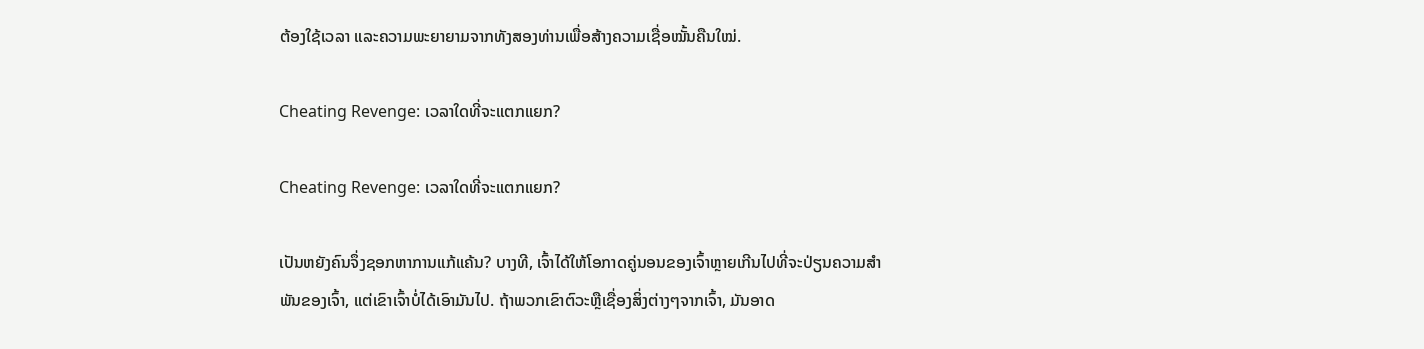ຕ້ອງໃຊ້ເວລາ ແລະຄວາມພະຍາຍາມຈາກທັງສອງທ່ານເພື່ອສ້າງຄວາມເຊື່ອໝັ້ນຄືນໃໝ່.

Cheating Revenge: ເວລາໃດທີ່ຈະແຕກແຍກ?

Cheating Revenge: ເວລາໃດທີ່ຈະແຕກແຍກ?

ເປັນຫຍັງຄົນຈຶ່ງຊອກຫາການແກ້ແຄ້ນ? ບາງທີ, ເຈົ້າໄດ້ໃຫ້ໂອກາດຄູ່ນອນຂອງເຈົ້າຫຼາຍເກີນໄປທີ່ຈະປ່ຽນຄວາມສໍາພັນຂອງເຈົ້າ, ແຕ່ເຂົາເຈົ້າບໍ່ໄດ້ເອົາມັນໄປ. ຖ້າພວກເຂົາຕົວະຫຼືເຊື່ອງສິ່ງຕ່າງໆຈາກເຈົ້າ, ມັນອາດ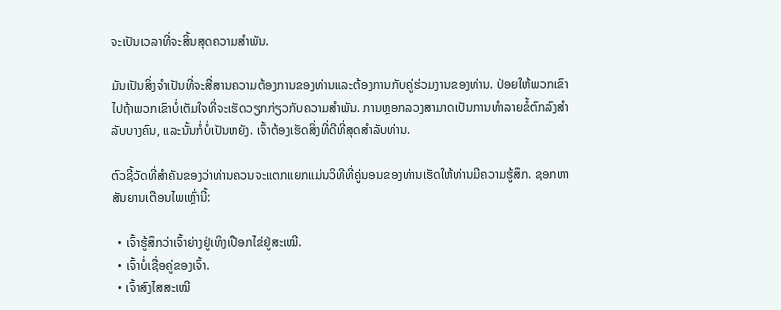ຈະເປັນເວລາທີ່ຈະສິ້ນສຸດຄວາມສໍາພັນ.

ມັນເປັນສິ່ງຈໍາເປັນທີ່ຈະສື່ສານຄວາມຕ້ອງການຂອງທ່ານແລະຕ້ອງການກັບຄູ່ຮ່ວມງານຂອງທ່ານ. ປ່ອຍໃຫ້ພວກເຂົາໄປຖ້າພວກເຂົາບໍ່ເຕັມໃຈທີ່ຈະເຮັດວຽກກ່ຽວກັບຄວາມສໍາພັນ. ການຫຼອກລວງສາມາດເປັນການທໍາລາຍຂໍ້ຕົກລົງສໍາລັບບາງຄົນ, ແລະນັ້ນກໍ່ບໍ່ເປັນຫຍັງ. ເຈົ້າຕ້ອງເຮັດສິ່ງທີ່ດີທີ່ສຸດສໍາລັບທ່ານ.

ຕົວຊີ້ວັດທີ່ສໍາຄັນຂອງວ່າທ່ານຄວນຈະແຕກແຍກແມ່ນວິທີທີ່ຄູ່ນອນຂອງທ່ານເຮັດໃຫ້ທ່ານມີຄວາມຮູ້ສຶກ. ຊອກຫາສັນຍານເຕືອນໄພເຫຼົ່ານີ້:

  • ເຈົ້າຮູ້ສຶກວ່າເຈົ້າຍ່າງຢູ່ເທິງເປືອກໄຂ່ຢູ່ສະເໝີ.
  • ເຈົ້າບໍ່ເຊື່ອຄູ່ຂອງເຈົ້າ.
  • ເຈົ້າສົງໄສສະເໝີ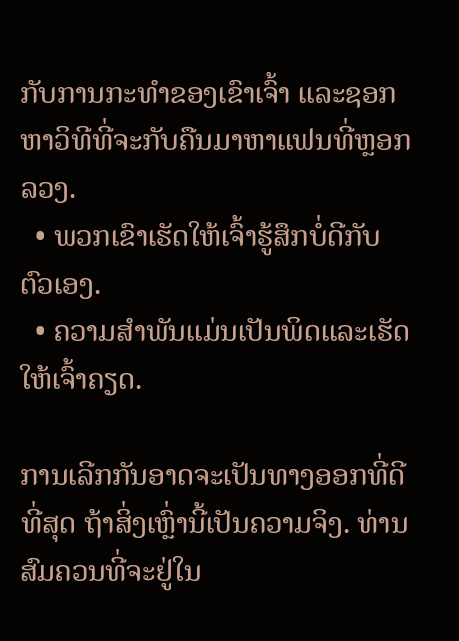ກັບການກະທໍາຂອງເຂົາເຈົ້າ ແລະຊອກຫາວິທີທີ່ຈະກັບຄືນມາຫາແຟນທີ່ຫຼອກລວງ.
  • ພວກເຂົາເຮັດໃຫ້ເຈົ້າຮູ້ສຶກບໍ່ດີກັບຕົວເອງ.
  • ຄວາມສໍາພັນແມ່ນເປັນພິດແລະເຮັດໃຫ້ເຈົ້າຄຽດ.

ການເລີກກັນອາດຈະເປັນທາງອອກທີ່ດີທີ່ສຸດ ຖ້າສິ່ງເຫຼົ່ານີ້ເປັນຄວາມຈິງ. ທ່ານສົມຄວນທີ່ຈະຢູ່ໃນ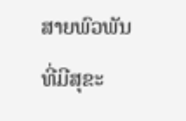ສາຍພົວພັນທີ່ມີສຸຂະ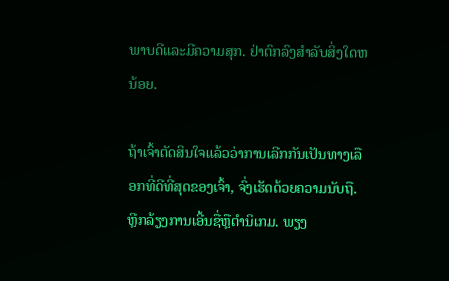ພາບດີແລະມີຄວາມສຸກ. ຢ່າຕົກລົງສໍາລັບສິ່ງໃດຫນ້ອຍ.

ຖ້າເຈົ້າຕັດສິນໃຈແລ້ວວ່າການເລີກກັນເປັນທາງເລືອກທີ່ດີທີ່ສຸດຂອງເຈົ້າ, ຈົ່ງເຮັດດ້ວຍຄວາມນັບຖື. ຫຼີກລ້ຽງການເອີ້ນຊື່ຫຼືຕໍານິເກມ. ພຽງ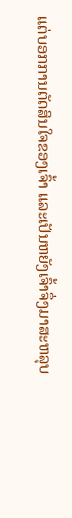ແຕ່ບອກການຕັດສິນໃຈຂອງເຈົ້າ ແລະເປັນຫຍັງເຈົ້າຈຶ່ງມາສະຫລຸບ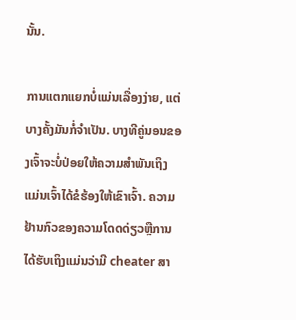ນັ້ນ.

ການແຕກແຍກບໍ່ແມ່ນເລື່ອງງ່າຍ, ແຕ່ບາງຄັ້ງມັນກໍ່ຈໍາເປັນ. ບາງທີຄູ່ນອນຂອງເຈົ້າຈະບໍ່ປ່ອຍໃຫ້ຄວາມສຳພັນເຖິງແມ່ນເຈົ້າໄດ້ຂໍຮ້ອງໃຫ້ເຂົາເຈົ້າ. ຄວາມຢ້ານກົວຂອງຄວາມໂດດດ່ຽວຫຼືການໄດ້ຮັບເຖິງແມ່ນວ່າມີ cheater ສາ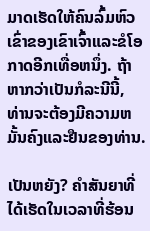ມາດເຮັດໃຫ້ຄົນລົ້ມຫົວເຂົ່າຂອງເຂົາເຈົ້າແລະຂໍໂອກາດອີກເທື່ອຫນຶ່ງ. ຖ້າຫາກວ່າເປັນກໍລະນີນີ້, ທ່ານຈະຕ້ອງມີຄວາມຫມັ້ນຄົງແລະຢືນຂອງທ່ານ.

ເປັນຫຍັງ? ຄຳສັນຍາທີ່ໄດ້ເຮັດໃນເວລາທີ່ຮ້ອນ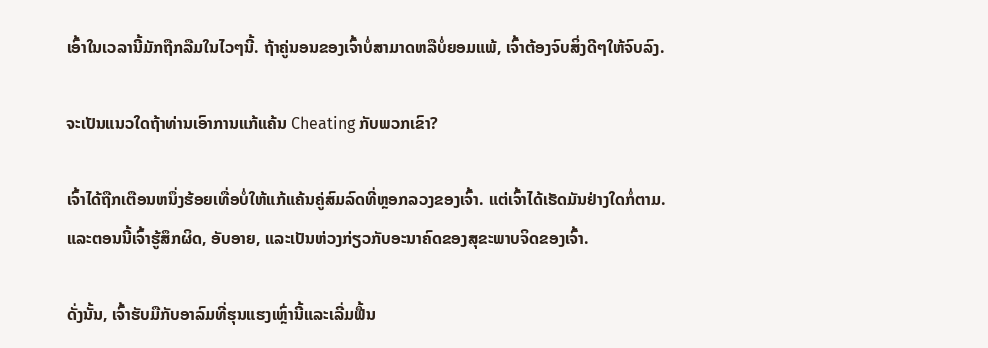ເອົ້າໃນເວລານີ້ມັກຖືກລືມໃນໄວໆນີ້. ຖ້າຄູ່ນອນຂອງເຈົ້າບໍ່ສາມາດຫລືບໍ່ຍອມແພ້, ເຈົ້າຕ້ອງຈົບສິ່ງດີໆໃຫ້ຈົບລົງ.

ຈະເປັນແນວໃດຖ້າທ່ານເອົາການແກ້ແຄ້ນ Cheating ກັບພວກເຂົາ?

ເຈົ້າໄດ້ຖືກເຕືອນຫນຶ່ງຮ້ອຍເທື່ອບໍ່ໃຫ້ແກ້ແຄ້ນຄູ່ສົມລົດທີ່ຫຼອກລວງຂອງເຈົ້າ. ແຕ່ເຈົ້າໄດ້ເຮັດມັນຢ່າງໃດກໍ່ຕາມ. ແລະຕອນນີ້ເຈົ້າຮູ້ສຶກຜິດ, ອັບອາຍ, ແລະເປັນຫ່ວງກ່ຽວກັບອະນາຄົດຂອງສຸຂະພາບຈິດຂອງເຈົ້າ.

ດັ່ງນັ້ນ, ເຈົ້າຮັບມືກັບອາລົມທີ່ຮຸນແຮງເຫຼົ່ານີ້ແລະເລີ່ມຟື້ນ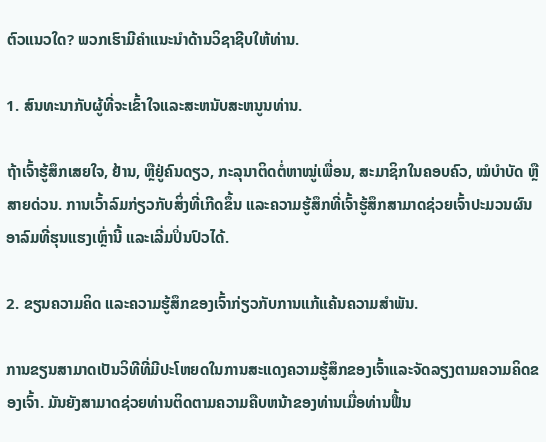ຕົວແນວໃດ? ພວກເຮົາມີຄຳແນະນຳດ້ານວິຊາຊີບໃຫ້ທ່ານ.

1. ສົນທະນາກັບຜູ້ທີ່ຈະເຂົ້າໃຈແລະສະຫນັບສະຫນູນທ່ານ.

ຖ້າເຈົ້າຮູ້ສຶກເສຍໃຈ, ຢ້ານ, ຫຼືຢູ່ຄົນດຽວ, ກະລຸນາຕິດຕໍ່ຫາໝູ່ເພື່ອນ, ສະມາຊິກໃນຄອບຄົວ, ໝໍບຳບັດ ຫຼືສາຍດ່ວນ. ການເວົ້າລົມກ່ຽວກັບສິ່ງທີ່ເກີດຂຶ້ນ ແລະຄວາມຮູ້ສຶກທີ່ເຈົ້າຮູ້ສຶກສາມາດຊ່ວຍເຈົ້າປະມວນຜົນອາລົມທີ່ຮຸນແຮງເຫຼົ່ານີ້ ແລະເລີ່ມປິ່ນປົວໄດ້.

2. ຂຽນຄວາມຄິດ ແລະຄວາມຮູ້ສຶກຂອງເຈົ້າກ່ຽວກັບການແກ້ແຄ້ນຄວາມສໍາພັນ.

ການຂຽນສາມາດເປັນວິທີທີ່ມີປະໂຫຍດໃນການສະແດງຄວາມຮູ້ສຶກຂອງເຈົ້າແລະຈັດລຽງຕາມຄວາມຄິດຂອງເຈົ້າ. ມັນຍັງສາມາດຊ່ວຍທ່ານຕິດຕາມຄວາມຄືບຫນ້າຂອງທ່ານເມື່ອທ່ານຟື້ນ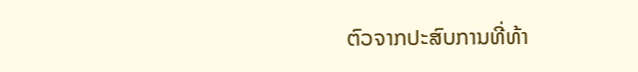ຕົວຈາກປະສົບການທີ່ທ້າ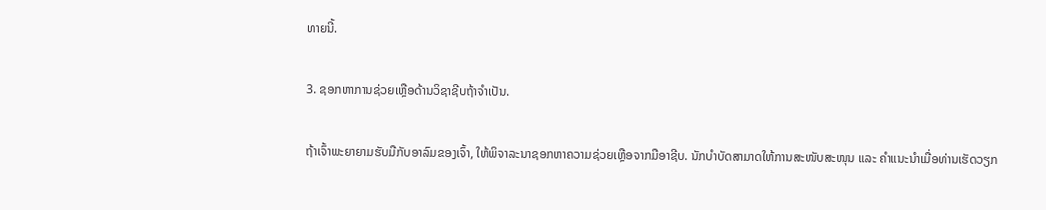ທາຍນີ້.

3. ຊອກຫາການຊ່ວຍເຫຼືອດ້ານວິຊາຊີບຖ້າຈໍາເປັນ.

ຖ້າເຈົ້າພະຍາຍາມຮັບມືກັບອາລົມຂອງເຈົ້າ, ໃຫ້ພິຈາລະນາຊອກຫາຄວາມຊ່ວຍເຫຼືອຈາກມືອາຊີບ. ນັກບຳບັດສາມາດໃຫ້ການສະໜັບສະໜຸນ ແລະ ຄຳແນະນຳເມື່ອທ່ານເຮັດວຽກ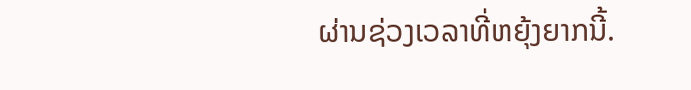ຜ່ານຊ່ວງເວລາທີ່ຫຍຸ້ງຍາກນີ້.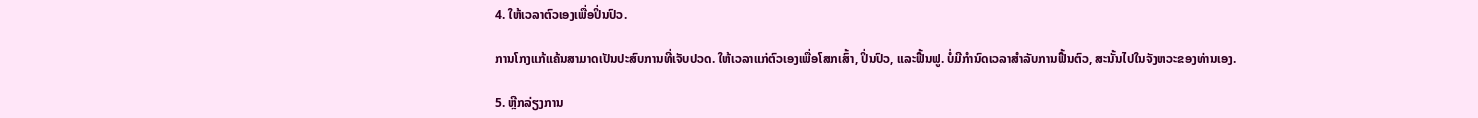4. ໃຫ້ເວລາຕົວເອງເພື່ອປິ່ນປົວ.

ການໂກງແກ້ແຄ້ນສາມາດເປັນປະສົບການທີ່ເຈັບປວດ. ໃຫ້ເວລາແກ່ຕົວເອງເພື່ອໂສກເສົ້າ, ປິ່ນປົວ, ແລະຟື້ນຟູ. ບໍ່ມີກໍານົດເວລາສໍາລັບການຟື້ນຕົວ, ສະນັ້ນໄປໃນຈັງຫວະຂອງທ່ານເອງ.

5. ຫຼີກລ່ຽງການ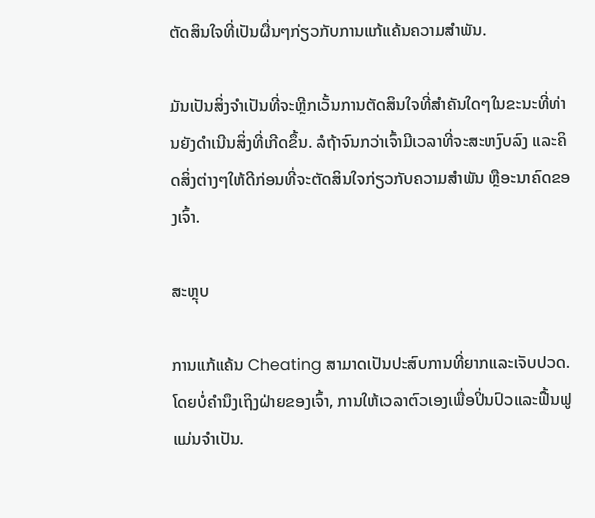ຕັດສິນໃຈທີ່ເປັນຜື່ນໆກ່ຽວກັບການແກ້ແຄ້ນຄວາມສຳພັນ.

ມັນເປັນສິ່ງຈໍາເປັນທີ່ຈະຫຼີກເວັ້ນການຕັດສິນໃຈທີ່ສໍາຄັນໃດໆໃນຂະນະທີ່ທ່ານຍັງດໍາເນີນສິ່ງທີ່ເກີດຂຶ້ນ. ລໍຖ້າຈົນກວ່າເຈົ້າມີເວລາທີ່ຈະສະຫງົບລົງ ແລະຄິດສິ່ງຕ່າງໆໃຫ້ດີກ່ອນທີ່ຈະຕັດສິນໃຈກ່ຽວກັບຄວາມສຳພັນ ຫຼືອະນາຄົດຂອງເຈົ້າ.

ສະຫຼຸບ

ການແກ້ແຄ້ນ Cheating ສາມາດເປັນປະສົບການທີ່ຍາກແລະເຈັບປວດ. ໂດຍບໍ່ຄໍານຶງເຖິງຝ່າຍຂອງເຈົ້າ, ການໃຫ້ເວລາຕົວເອງເພື່ອປິ່ນປົວແລະຟື້ນຟູແມ່ນຈໍາເປັນ.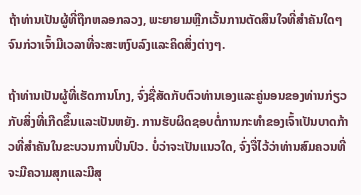ຖ້າທ່ານເປັນຜູ້ທີ່ຖືກຫລອກລວງ, ພະຍາຍາມຫຼີກເວັ້ນການຕັດສິນໃຈທີ່ສໍາຄັນໃດໆຈົນກ່ວາເຈົ້າມີເວລາທີ່ຈະສະຫງົບລົງແລະຄິດສິ່ງຕ່າງໆ.

ຖ້າທ່ານເປັນຜູ້ທີ່ເຮັດການໂກງ, ຈົ່ງຊື່ສັດກັບຕົວທ່ານເອງແລະຄູ່ນອນຂອງທ່ານກ່ຽວກັບສິ່ງທີ່ເກີດຂຶ້ນແລະເປັນຫຍັງ. ການຮັບຜິດຊອບຕໍ່ການກະທຳຂອງເຈົ້າເປັນບາດກ້າວທີ່ສຳຄັນໃນຂະບວນການປິ່ນປົວ. ບໍ່ວ່າຈະເປັນແນວໃດ, ຈົ່ງຈື່ໄວ້ວ່າທ່ານສົມຄວນທີ່ຈະມີຄວາມສຸກແລະມີສຸ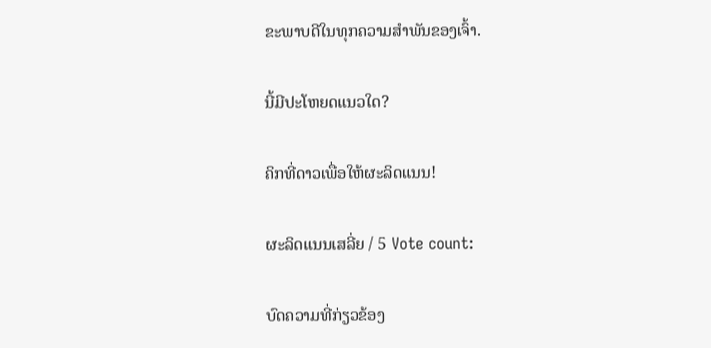ຂະພາບດີໃນທຸກຄວາມສໍາພັນຂອງເຈົ້າ.

ນີ້ມີປະໂຫຍດແນວໃດ?

ຄິກທີ່ດາວເພື່ອໃຫ້ຜະລິດແນນ!

ຜະລິດແນນເສລີ່ຍ / 5 Vote count:

ບົດຄວາມທີ່ກ່ຽວຂ້ອງ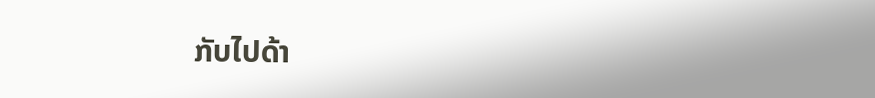ກັບໄປດ້າ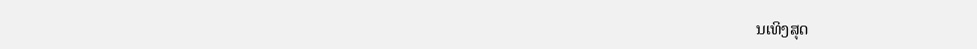ນເທິງສຸດ